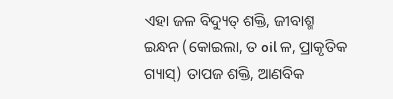ଏହା ଜଳ ବିଦ୍ୟୁତ୍ ଶକ୍ତି, ଜୀବାଶ୍ମ ଇନ୍ଧନ (କୋଇଲା, ତ oil ଳ, ପ୍ରାକୃତିକ ଗ୍ୟାସ୍) ତାପଜ ଶକ୍ତି, ଆଣବିକ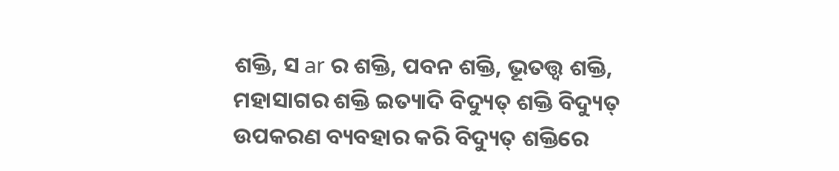ଶକ୍ତି, ସ ar ର ଶକ୍ତି, ପବନ ଶକ୍ତି, ଭୂତତ୍ତ୍ୱ ଶକ୍ତି, ମହାସାଗର ଶକ୍ତି ଇତ୍ୟାଦି ବିଦ୍ୟୁତ୍ ଶକ୍ତି ବିଦ୍ୟୁତ୍ ଉପକରଣ ବ୍ୟବହାର କରି ବିଦ୍ୟୁତ୍ ଶକ୍ତିରେ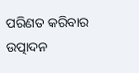ପରିଣତ କରିବାର ଉତ୍ପାଦନ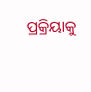ପ୍ରକ୍ରିୟାକୁ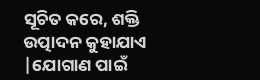ସୂଚିତ କରେ, ଶକ୍ତି ଉତ୍ପାଦନ କୁହାଯାଏ |ଯୋଗାଣ ପାଇଁ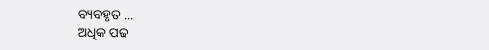ବ୍ୟବହୃତ ...
ଅଧିକ ପଢ